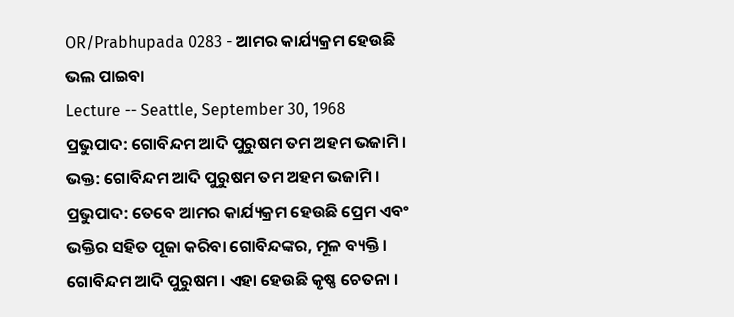OR/Prabhupada 0283 - ଆମର କାର୍ଯ୍ୟକ୍ରମ ହେଉଛି ଭଲ ପାଇବା
Lecture -- Seattle, September 30, 1968
ପ୍ରଭୁପାଦ: ଗୋବିନ୍ଦମ ଆଦି ପୁରୁଷମ ତମ ଅହମ ଭଜାମି ।
ଭକ୍ତ: ଗୋବିନ୍ଦମ ଆଦି ପୁରୁଷମ ତମ ଅହମ ଭଜାମି ।
ପ୍ରଭୁପାଦ: ତେବେ ଆମର କାର୍ଯ୍ୟକ୍ରମ ହେଉଛି ପ୍ରେମ ଏବଂ ଭକ୍ତିର ସହିତ ପୂଜା କରିବା ଗୋବିନ୍ଦଙ୍କର, ମୂଳ ବ୍ୟକ୍ତି । ଗୋବିନ୍ଦମ ଆଦି ପୁରୁଷମ । ଏହା ହେଉଛି କୃଷ୍ଣ ଚେତନା ।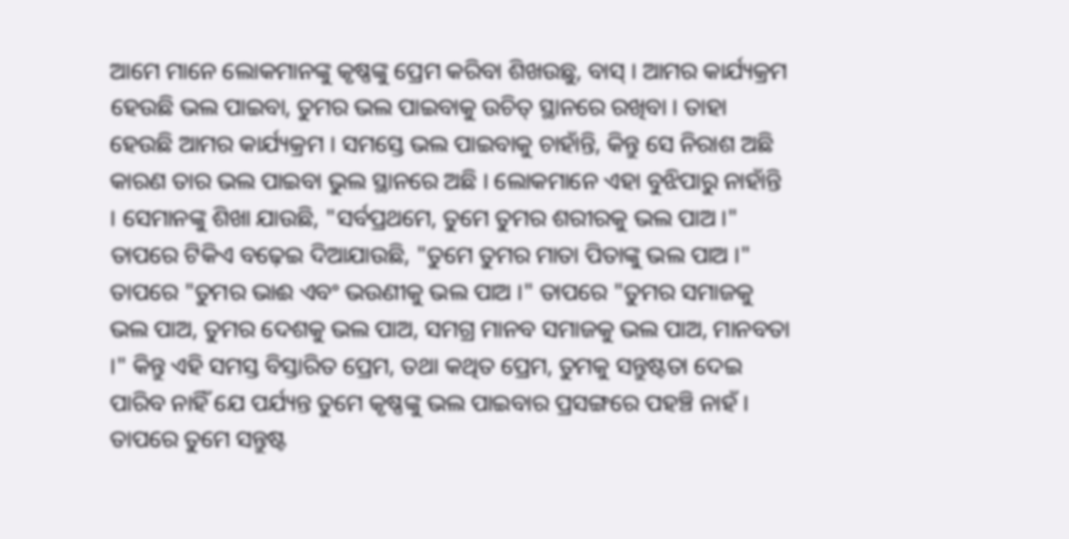ଆମେ ମାନେ ଲୋକମାନଙ୍କୁ କୃଷ୍ଣଙ୍କୁ ପ୍ରେମ କରିବା ଶିଖଉଛୁ, ବାସ୍ । ଆମର କାର୍ଯ୍ୟକ୍ରମ ହେଉଛି ଭଲ ପାଇବା, ତୁମର ଭଲ ପାଇବାକୁ ଉଚିତ୍ ସ୍ଥାନରେ ରଖିବା । ତାହା ହେଉଛି ଆମର କାର୍ଯ୍ୟକ୍ରମ । ସମସ୍ତେ ଭଲ ପାଇବାକୁ ଚାହାଁନ୍ତି, କିନ୍ତୁ ସେ ନିରାଶ ଅଛି କାରଣ ତାର ଭଲ ପାଇବା ଭୁଲ ସ୍ଥାନରେ ଅଛି । ଲୋକମାନେ ଏହା ବୁଝିପାରୁ ନାହାଁନ୍ତି । ସେମାନଙ୍କୁ ଶିଖା ଯାଉଛି, "ସର୍ବପ୍ରଥମେ, ତୁମେ ତୁମର ଶରୀରକୁ ଭଲ ପାଅ ।" ତାପରେ ଟିକିଏ ବଢ଼େଇ ଦିଆଯାଉଛି, "ତୁମେ ତୁମର ମାତା ପିତାଙ୍କୁ ଭଲ ପାଅ ।" ତାପରେ "ତୁମର ଭାଈ ଏବଂ ଭଉଣୀକୁ ଭଲ ପାଅ ।" ତାପରେ "ତୁମର ସମାଜକୁ ଭଲ ପାଅ, ତୁମର ଦେଶକୁ ଭଲ ପାଅ, ସମଗ୍ର ମାନବ ସମାଜକୁ ଭଲ ପାଅ, ମାନବତା ।" କିନ୍ତୁ ଏହି ସମସ୍ତ ବିସ୍ତାରିତ ପ୍ରେମ, ତଥା କଥିତ ପ୍ରେମ, ତୁମକୁ ସନ୍ତୁଷ୍ଟତା ଦେଇ ପାରିବ ନାହିଁ ଯେ ପର୍ଯ୍ୟନ୍ତ ତୁମେ କୃଷ୍ଣଙ୍କୁ ଭଲ ପାଇବାର ପ୍ରସଙ୍ଗରେ ପହଞ୍ଚି ନାହଁ । ତାପରେ ତୁମେ ସନ୍ତୁଷ୍ଟ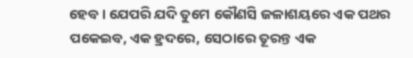ହେବ । ଯେପରି ଯଦି ତୁମେ କୌଣସି ଜଳାଶୟରେ ଏକ ପଥର ପକେଇବ, ଏକ ହ୍ରଦରେ, ସେଠାରେ ତୂରନ୍ତ ଏକ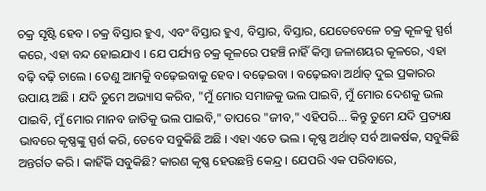ଚକ୍ର ସୃଷ୍ଟି ହେବ । ଚକ୍ର ବିସ୍ତାର ହୁଏ, ଏବଂ ବିସ୍ତାର ହୁଏ, ବିସ୍ତାର, ବିସ୍ତାର, ଯେତେବେଳେ ଚକ୍ର କୂଳକୁ ସ୍ପର୍ଶ କରେ, ଏହା ବନ୍ଦ ହୋଇଯାଏ । ଯେ ପର୍ଯ୍ୟନ୍ତ ଚକ୍ର କୂଳରେ ପହଞ୍ଚି ନାହିଁ କିମ୍ଵା ଜଳାଶୟର କୂଳରେ, ଏହା ବଢ଼ି ବଢ଼ି ଚାଲେ । ତେଣୁ ଆମକିୁ ବଢ଼େଇବାକୁ ହେବ । ବଢ଼େଇବା । ବଢ଼େଇବା ଅର୍ଥାତ୍ ଦୁଇ ପ୍ରକାରର ଉପାୟ ଅଛି । ଯଦି ତୁମେ ଅଭ୍ୟାସ କରିବ, "ମୁଁ ମୋର ସମାଜକୁ ଭଲ ପାଇବି, ମୁଁ ମୋର ଦେଶକୁ ଭଲ ପାଇବି, ମୁଁ ମୋର ମାନବ ଜାତିକୁ ଭଲ ପାଇବି," ତାପରେ "ଜୀବ," ଏହିପରି... କିନ୍ତୁ ତୁମେ ଯଦି ପ୍ରତ୍ୟକ୍ଷ ଭାବରେ କୃଷ୍ଣଙ୍କୁ ସ୍ପର୍ଶ କରି, ତେବେ ସବୁକିଛି ଅଛି । ଏହା ଏତେ ଭଲ । କୃଷ୍ଣ ଅର୍ଥାତ୍ ସର୍ବ ଆକର୍ଷକ, ସବୁକିଛି ଅନ୍ତର୍ଗତ କରି । କାହିଁକି ସବୁକିଛି? କାରଣ କୃଷ୍ଣ ହେଉଛନ୍ତି କେନ୍ଦ୍ର । ଯେପରି ଏକ ପରିବାରେ,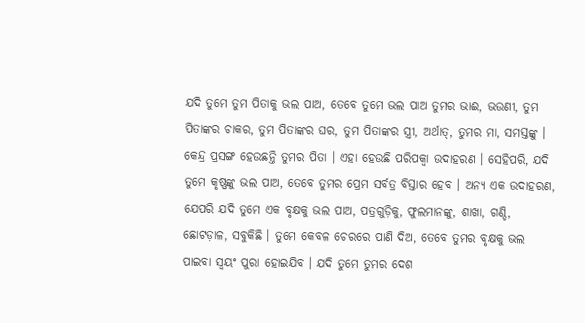ଯଦି ତୁମେ ତୁମ ପିତାକୁ ଭଲ ପାଅ, ତେବେ ତୁମେ ଭଲ ପାଅ ତୁମର ଭାଈ, ଭଉଣୀ, ତୁମ ପିତାଙ୍କର ଚାକର, ତୁମ ପିତାଙ୍କର ଘର, ତୁମ ପିତାଙ୍କର ସ୍ତ୍ରୀ, ଅର୍ଥାତ୍, ତୁମର ମା, ସମସ୍ତଙ୍କୁ । କେନ୍ଦ୍ର ପ୍ରସଙ୍ଗ ହେଉଛନ୍ତି ତୁମର ପିତା । ଏହା ହେଉଛି ପରିପକ୍ଵା ଉଦାହରଣ । ସେହିପରି, ଯଦି ତୁମେ କୃଷ୍ଣଙ୍କୁ ଭଲ ପାଅ, ତେବେ ତୁମର ପ୍ରେମ ସର୍ବତ୍ର ବିସ୍ତାର ହେବ । ଅନ୍ୟ ଏକ ଉଦାହରଣ, ଯେପରି ଯଦି ତୁମେ ଏକ ବୃକ୍ଷକୁ ଭଲ ପାଅ, ପତ୍ରଗୁଡ଼ିକୁ, ଫୁଲମାନଙ୍କୁ, ଶାଖା, ଗଣ୍ଡି, ଛୋଟଡ଼ାଳ, ସବୁକିଛି । ତୁମେ କେବଳ ଚେରରେ ପାଣି ଦିଅ, ତେବେ ତୁମର ବୃକ୍ଷକୁ ଭଲ ପାଇବା ସ୍ଵୟଂ ପୁରା ହୋଇଯିବ । ଯଦି ତୁମେ ତୁମର ଦେଶ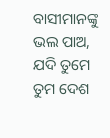ବାସୀମାନଙ୍କୁ ଭଲ ପାଅ, ଯଦି ତୁମେ ତୁମ ଦେଶ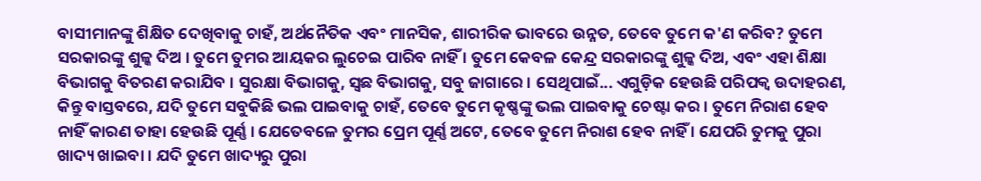ବାସୀମାନଙ୍କୁ ଶିକ୍ଷିତ ଦେଖିବାକୁ ଚାହଁ, ଅର୍ଥନୈତିକ ଏବଂ ମାନସିକ, ଶାରୀରିକ ଭାବରେ ଉନ୍ନତ, ତେବେ ତୁମେ କ'ଣ କରିବ? ତୁମେ ସରକାରଙ୍କୁ ଶୁଳ୍କ ଦିଅ । ତୁମେ ତୁମର ଆୟକର ଲୁଚେଇ ପାରିବ ନାହିଁ । ତୁମେ କେବଳ କେନ୍ଦ୍ର ସରକାରଙ୍କୁ ଶୁଳ୍କ ଦିଅ, ଏବଂ ଏହା ଶିକ୍ଷା ବିଭାଗକୁ ବିତରଣ କରାଯିବ । ସୁରକ୍ଷା ବିଭାଗକୁ, ସ୍ଵଛ ବିଭାଗକୁ, ସବୁ ଜାଗାରେ । ସେଥିପାଇଁ... ଏଗୁଡ଼ିକ ହେଉଛି ପରିପକ୍ଵ ଉଦାହରଣ, କିନ୍ତୁ ବାସ୍ତବରେ, ଯଦି ତୁମେ ସବୁକିଛି ଭଲ ପାଇବାକୁ ଚାହଁ, ତେବେ ତୁମେ କୃଷ୍ଣଙ୍କୁ ଭଲ ପାଇବାକୁ ଚେଷ୍ଟା କର । ତୁମେ ନିରାଶ ହେବ ନାହିଁ କାରଣ ତାହା ହେଉଛି ପୂର୍ଣ୍ଣ । ଯେତେବଳେ ତୁମର ପ୍ରେମ ପୂର୍ଣ୍ଣ ଅଟେ, ତେବେ ତୁମେ ନିରାଶ ହେବ ନାହିଁ । ଯେପରି ତୁମକୁ ପୁରା ଖାଦ୍ୟ ଖାଇବା । ଯଦି ତୁମେ ଖାଦ୍ୟରୁ ପୁରା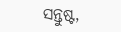ସନ୍ତୁଷ୍ଟ,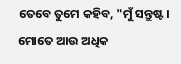ତେବେ ତୁମେ କହିବ, "ମୁଁ ସନ୍ତୁଷ୍ଟ । ମୋତେ ଆଉ ଅଧିକ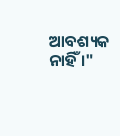ଆବଶ୍ୟକ ନାହିଁ ।"